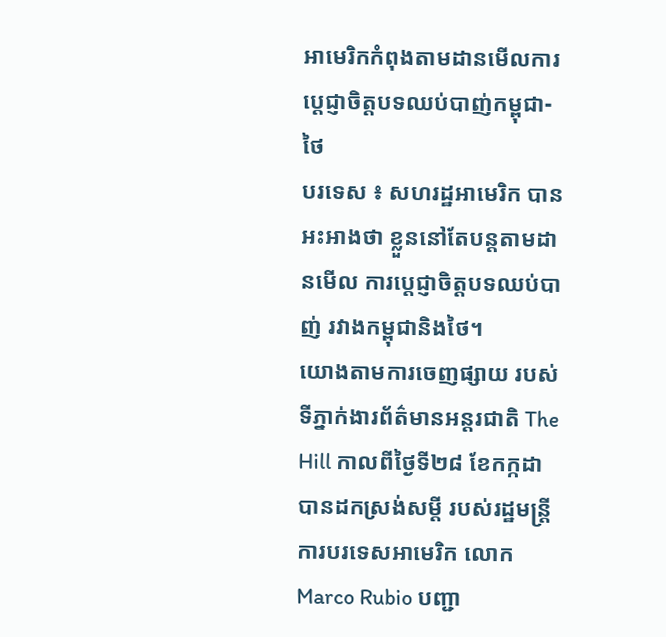អាមេរិកកំពុងតាមដានមើលការប្តេជ្ញាចិត្តបទឈប់បាញ់កម្ពុជា-ថៃ
បរទេស ៖ សហរដ្ឋអាមេរិក បានអះអាងថា ខ្លួននៅតែបន្តតាមដានមើល ការប្តេជ្ញាចិត្តបទឈប់បាញ់ រវាងកម្ពុជានិងថៃ។
យោងតាមការចេញផ្សាយ របស់ទីភ្នាក់ងារព័ត៌មានអន្តរជាតិ The Hill កាលពីថ្ងៃទី២៨ ខែកក្កដា បានដកស្រង់សម្តី របស់រដ្ឋមន្ត្រីការបរទេសអាមេរិក លោក Marco Rubio បញ្ជា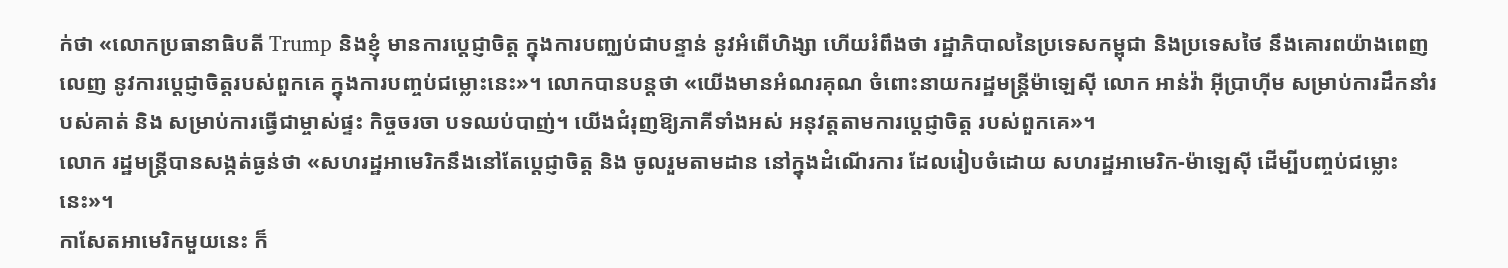ក់ថា «លោកប្រធានាធិបតី Trump និងខ្ញុំ មានការប្តេជ្ញាចិត្ត ក្នុងការបញ្ឈប់ជាបន្ទាន់ នូវអំពើហិង្សា ហើយរំពឹងថា រដ្ឋាភិបាលនៃប្រទេសកម្ពុជា និងប្រទេសថៃ នឹងគោរពយ៉ាងពេញលេញ នូវការប្តេជ្ញាចិត្តរបស់ពួកគេ ក្នុងការបញ្ចប់ជម្លោះនេះ»។ លោកបានបន្តថា «យើងមានអំណរគុណ ចំពោះនាយករដ្ឋមន្រ្តីម៉ាឡេស៊ី លោក អាន់វ៉ា អ៊ីប្រាហ៊ីម សម្រាប់ការដឹកនាំរបស់គាត់ និង សម្រាប់ការធ្វើជាម្ចាស់ផ្ទះ កិច្ចចរចា បទឈប់បាញ់។ យើងជំរុញឱ្យភាគីទាំងអស់ អនុវត្តតាមការប្តេជ្ញាចិត្ត របស់ពួកគេ»។
លោក រដ្ឋមន្ត្រីបានសង្កត់ធ្ងន់ថា «សហរដ្ឋអាមេរិកនឹងនៅតែប្តេជ្ញាចិត្ត និង ចូលរួមតាមដាន នៅក្នុងដំណើរការ ដែលរៀបចំដោយ សហរដ្ឋអាមេរិក-ម៉ាឡេស៊ី ដើម្បីបញ្ចប់ជម្លោះនេះ»។
កាសែតអាមេរិកមួយនេះ ក៏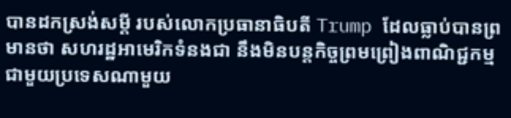បានដកស្រង់សម្តី របស់លោកប្រធានាធិបតី Trump ដែលធ្លាប់បានព្រមានថា សហរដ្ឋអាមេរិកទំនងជា នឹងមិនបន្តកិច្ចព្រមព្រៀងពាណិជ្ជកម្ម ជាមួយប្រទេសណាមួយ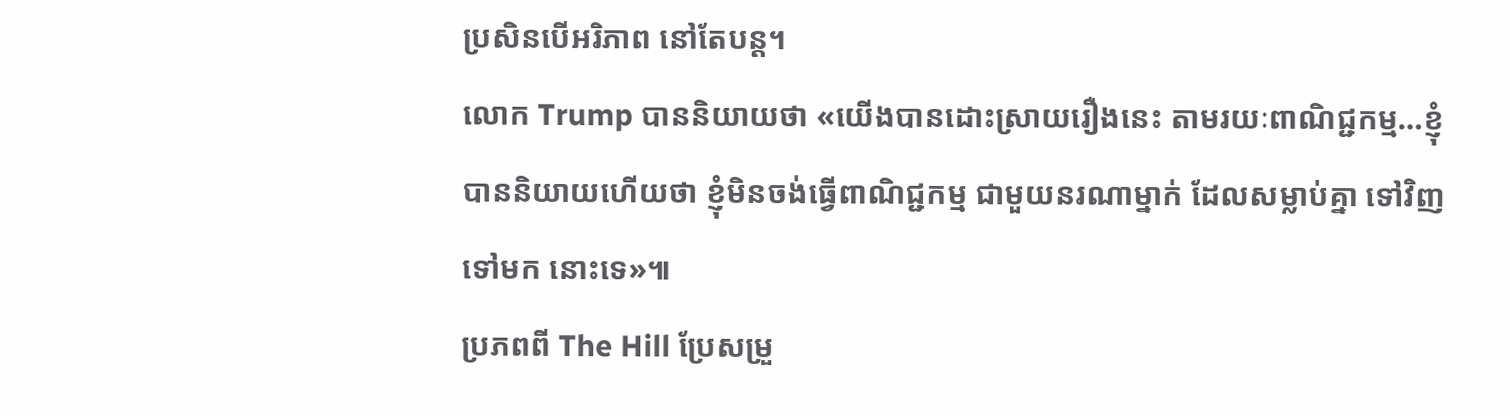ប្រសិនបើអរិភាព នៅតែបន្ត។
លោក Trump បាននិយាយថា «យើងបានដោះស្រាយរឿងនេះ តាមរយៈពាណិជ្ជកម្ម…ខ្ញុំបាននិយាយហើយថា ខ្ញុំមិនចង់ធ្វើពាណិជ្ជកម្ម ជាមួយនរណាម្នាក់ ដែលសម្លាប់គ្នា ទៅវិញទៅមក នោះទេ»៕
ប្រភពពី The Hill ប្រែសម្រួ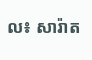ល៖ សារ៉ាត